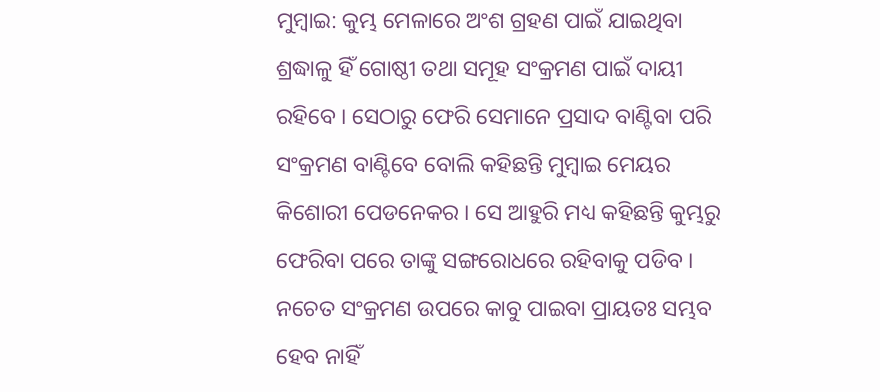ମୁମ୍ବାଇ: କୁମ୍ଭ ମେଳାରେ ଅଂଶ ଗ୍ରହଣ ପାଇଁ ଯାଇଥିବା ଶ୍ରଦ୍ଧାଳୁ ହିଁ ଗୋଷ୍ଠୀ ତଥା ସମୂହ ସଂକ୍ରମଣ ପାଇଁ ଦାୟୀ ରହିବେ । ସେଠାରୁ ଫେରି ସେମାନେ ପ୍ରସାଦ ବାଣ୍ଟିବା ପରି ସଂକ୍ରମଣ ବାଣ୍ଟିବେ ବୋଲି କହିଛନ୍ତି ମୁମ୍ବାଇ ମେୟର କିଶୋରୀ ପେଡନେକର । ସେ ଆହୁରି ମଧ୍ୟ କହିଛନ୍ତି କୁମ୍ଭରୁ ଫେରିବା ପରେ ତାଙ୍କୁ ସଙ୍ଗରୋଧରେ ରହିବାକୁ ପଡିବ । ନଚେତ ସଂକ୍ରମଣ ଉପରେ କାବୁ ପାଇବା ପ୍ରାୟତଃ ସମ୍ଭବ ହେବ ନାହିଁ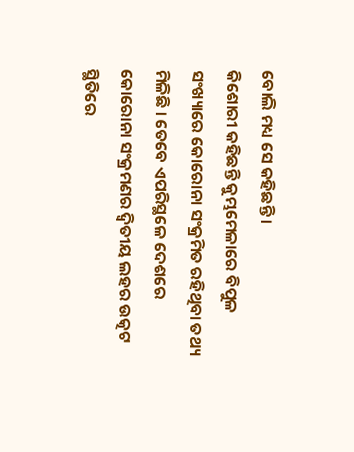ବୋଲି ମଧ୍ୟ ସେ କହିଛନ୍ତି ।
କିଶୋରୀ କହିଛନ୍ତି କୁମ୍ଭମେଳାରେ ବିପୁଳ ସଂଖ୍ୟାରେ କୋରୋନା ସଂକ୍ରମିତ ରହିଥିବା ତଥ୍ୟ ମିଳିଛି । ତେବେ ଏପରିସ୍ଥଳେ ଦେଶରେ କୋରୋନା ସଂକ୍ରମଣର ଦ୍ବିତୀୟ ଲହର ଉତ୍କଟ ସ୍ଥିତିରେ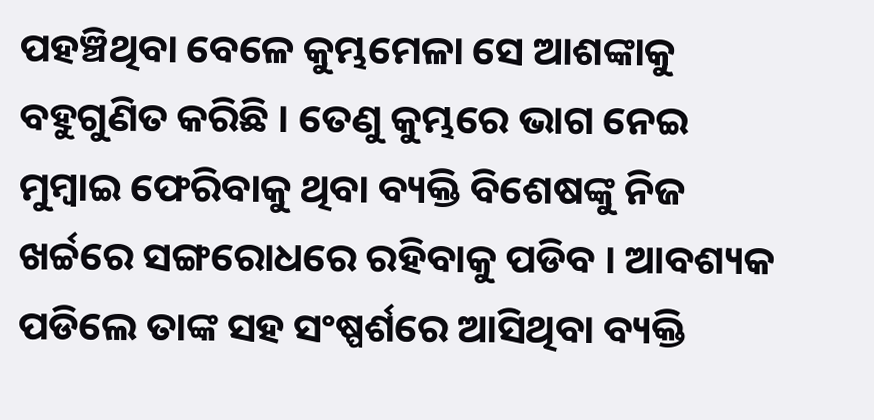ପହଞ୍ଚିଥିବା ବେଳେ କୁମ୍ଭମେଳା ସେ ଆଶଙ୍କାକୁ ବହୁଗୁଣିତ କରିଛି । ତେଣୁ କୁମ୍ଭରେ ଭାଗ ନେଇ ମୁମ୍ବାଇ ଫେରିବାକୁ ଥିବା ବ୍ୟକ୍ତି ବିଶେଷଙ୍କୁ ନିଜ ଖର୍ଚ୍ଚରେ ସଙ୍ଗରୋଧରେ ରହିବାକୁ ପଡିବ । ଆବଶ୍ୟକ ପଡିଲେ ତାଙ୍କ ସହ ସଂଷ୍ପର୍ଶରେ ଆସିଥିବା ବ୍ୟକ୍ତି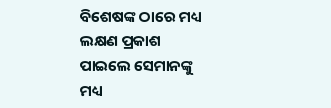ବିଶେଷଙ୍କ ଠାରେ ମଧ୍ୟ ଲକ୍ଷଣ ପ୍ରକାଶ ପାଇଲେ ସେମାନଙ୍କୁ ମଧ୍ୟ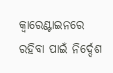କ୍ବାରେଣ୍ଟାଇନରେ ରହିବା ପାଇଁ ନିର୍ଦ୍ଦେଶ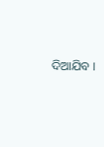ଦିଆଯିବ ।